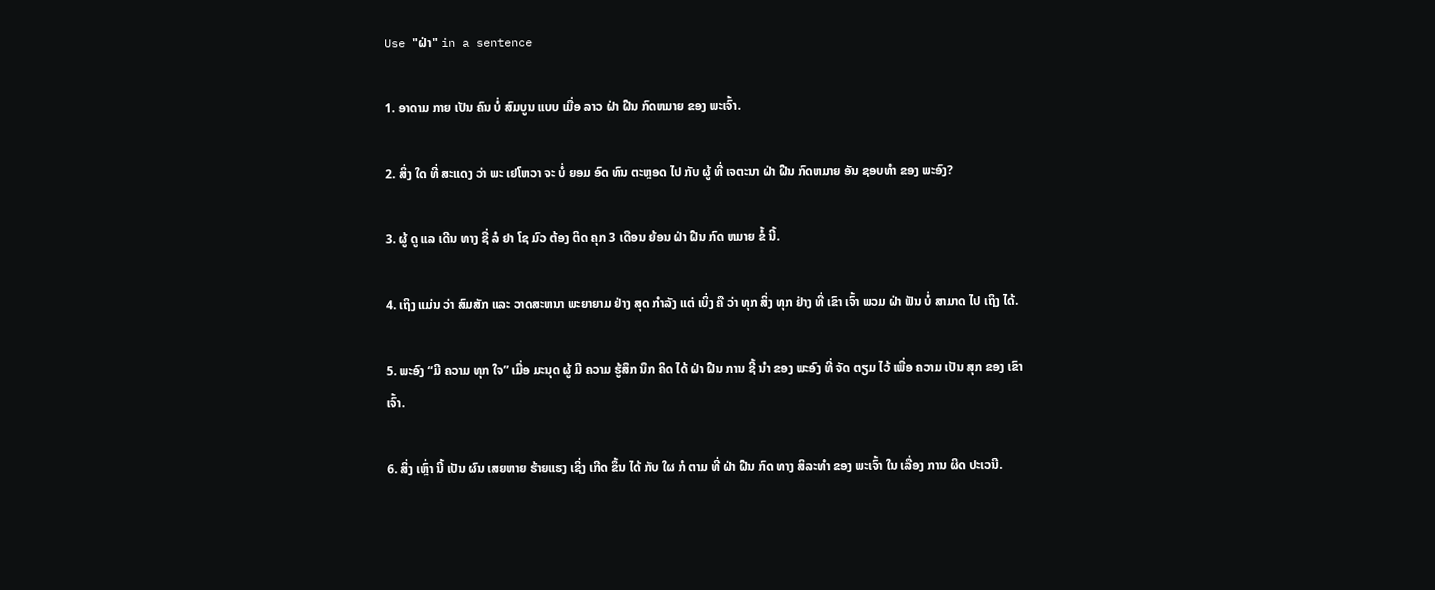Use "ຝ່າ" in a sentence

1. ອາດາມ ກາຍ ເປັນ ຄົນ ບໍ່ ສົມບູນ ແບບ ເມື່ອ ລາວ ຝ່າ ຝືນ ກົດຫມາຍ ຂອງ ພະເຈົ້າ.

2. ສິ່ງ ໃດ ທີ່ ສະແດງ ວ່າ ພະ ເຢໂຫວາ ຈະ ບໍ່ ຍອມ ອົດ ທົນ ຕະຫຼອດ ໄປ ກັບ ຜູ້ ທີ່ ເຈຕະນາ ຝ່າ ຝືນ ກົດຫມາຍ ອັນ ຊອບທໍາ ຂອງ ພະອົງ?

3. ຜູ້ ດູ ແລ ເດີນ ທາງ ຊື່ ລໍ ຢາ ໂຊ ມົວ ຕ້ອງ ຕິດ ຄຸກ 3 ເດືອນ ຍ້ອນ ຝ່າ ຝືນ ກົດ ຫມາຍ ຂໍ້ ນີ້.

4. ເຖິງ ແມ່ນ ວ່າ ສົມສັກ ແລະ ວາດສະຫນາ ພະຍາຍາມ ຢ່າງ ສຸດ ກໍາລັງ ແຕ່ ເບິ່ງ ຄື ວ່າ ທຸກ ສິ່ງ ທຸກ ຢ່າງ ທີ່ ເຂົາ ເຈົ້າ ພວມ ຝ່າ ຟັນ ບໍ່ ສາມາດ ໄປ ເຖິງ ໄດ້.

5. ພະອົງ “ມີ ຄວາມ ທຸກ ໃຈ” ເມື່ອ ມະນຸດ ຜູ້ ມີ ຄວາມ ຮູ້ສຶກ ນຶກ ຄິດ ໄດ້ ຝ່າ ຝືນ ການ ຊີ້ ນໍາ ຂອງ ພະອົງ ທີ່ ຈັດ ຕຽມ ໄວ້ ເພື່ອ ຄວາມ ເປັນ ສຸກ ຂອງ ເຂົາ ເຈົ້າ.

6. ສິ່ງ ເຫຼົ່າ ນີ້ ເປັນ ຜົນ ເສຍຫາຍ ຮ້າຍແຮງ ເຊິ່ງ ເກີດ ຂຶ້ນ ໄດ້ ກັບ ໃຜ ກໍ ຕາມ ທີ່ ຝ່າ ຝືນ ກົດ ທາງ ສິລະທໍາ ຂອງ ພະເຈົ້າ ໃນ ເລື່ອງ ການ ຜິດ ປະເວນີ.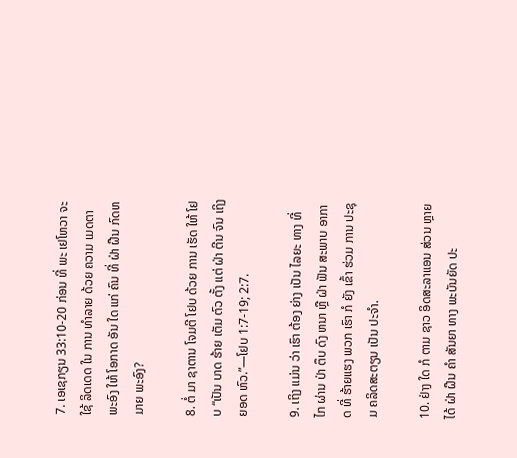7. ເອເຊກຽນ 33:10-20 ກ່ອນ ທີ່ ພະ ເຢໂຫວາ ຈະ ໃຊ້ ລິດເດດ ໃນ ການ ທໍາລາຍ ດ້ວຍ ຄວາມ ເມດຕາ ພະອົງ ໃຫ້ ໂອກາດ ອັນ ໃດ ແກ່ ຄົນ ທີ່ ຝ່າ ຝືນ ກົດຫມາຍ ພະອົງ?

8. ຕໍ່ ມາ ຊາຕານ ໂຈມຕີ ໂຢບ ດ້ວຍ ການ ເຮັດ ໃຫ້ ໂຢບ “ເປັນ ບາດ ຮ້າຍ ເຕັມ ຕົວ ຕັ້ງ ແຕ່ ຝ່າ ຕີນ ຈົນ ເຖິງ ຍອດ ຫົວ.”—ໂຢບ 1:7-19; 2:7.

9. ເຖິງ ແມ່ນ ວ່າ ເຮົາ ຕ້ອງ ຍ່າງ ເປັນ ໄລຍະ ທາງ ທີ່ ໄກ ຜ່ານ ປ່າ ຕຶບ ດົງ ຫນາ ຫຼື ຝ່າ ຟັນ ສະພາບ ອາກາດ ທີ່ ຮ້າຍແຮງ ພວກ ເຮົາ ກໍ ຍັງ ເຂົ້າ ຮ່ວມ ການ ປະຊຸມ ຄລິດສະຕຽນ ເປັນ ປະຈໍາ.

10. ຢ່າງ ໃດ ກໍ ຕາມ ຊາວ ອິດສະລາແອນ ສ່ວນ ຫຼາຍ ໄດ້ ຝ່າ ຝືນ ຄໍາ ສັນຍາ ທາງ ພະບັນຍັດ ປະ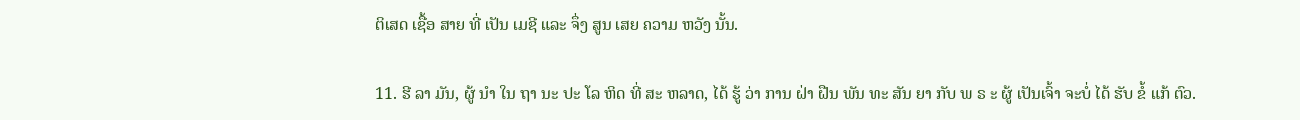ຕິເສດ ເຊື້ອ ສາຍ ທີ່ ເປັນ ເມຊີ ແລະ ຈຶ່ງ ສູນ ເສຍ ຄວາມ ຫວັງ ນັ້ນ.

11. ຮີ ລາ ມັນ, ຜູ້ ນໍາ ໃນ ຖາ ນະ ປະ ໂລ ຫິດ ທີ່ ສະ ຫລາດ, ໄດ້ ຮູ້ ວ່າ ການ ຝ່າ ຝືນ ພັນ ທະ ສັນ ຍາ ກັບ ພ ຣ ະ ຜູ້ ເປັນເຈົ້າ ຈະບໍ່ ໄດ້ ຮັບ ຂໍ້ ແກ້ ຕົວ.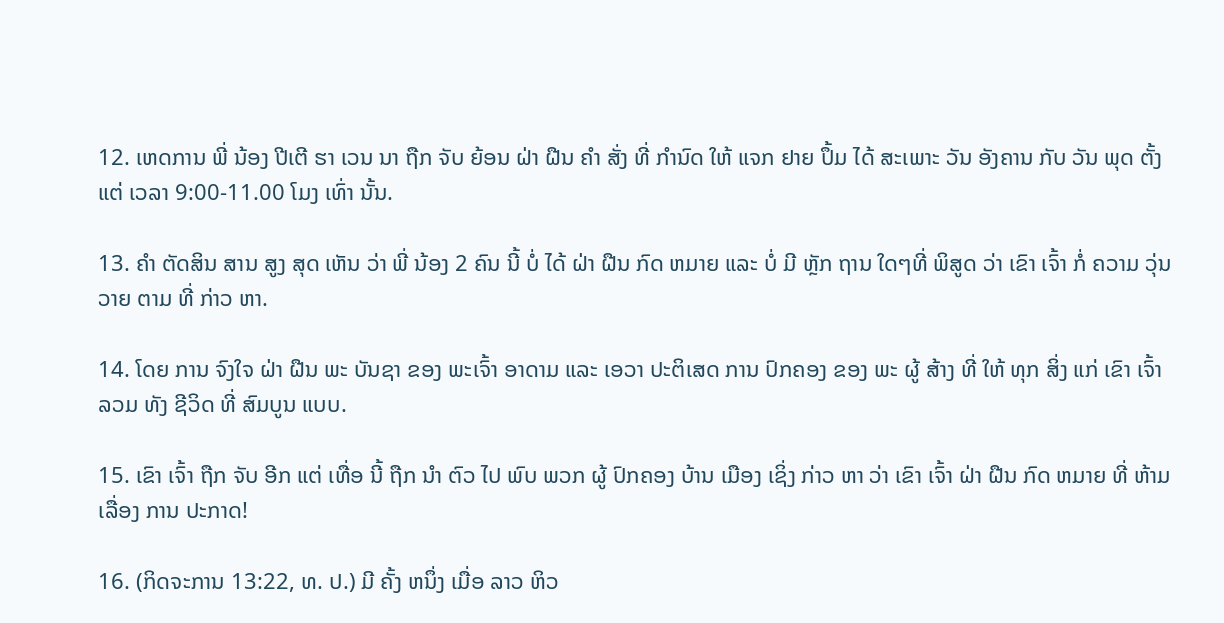12. ເຫດການ ພີ່ ນ້ອງ ປີເຕີ ຮາ ເວນ ນາ ຖືກ ຈັບ ຍ້ອນ ຝ່າ ຝືນ ຄໍາ ສັ່ງ ທີ່ ກໍານົດ ໃຫ້ ແຈກ ຢາຍ ປຶ້ມ ໄດ້ ສະເພາະ ວັນ ອັງຄານ ກັບ ວັນ ພຸດ ຕັ້ງ ແຕ່ ເວລາ 9:00-11.00 ໂມງ ເທົ່າ ນັ້ນ.

13. ຄໍາ ຕັດສິນ ສານ ສູງ ສຸດ ເຫັນ ວ່າ ພີ່ ນ້ອງ 2 ຄົນ ນີ້ ບໍ່ ໄດ້ ຝ່າ ຝືນ ກົດ ຫມາຍ ແລະ ບໍ່ ມີ ຫຼັກ ຖານ ໃດໆທີ່ ພິສູດ ວ່າ ເຂົາ ເຈົ້າ ກໍ່ ຄວາມ ວຸ່ນວາຍ ຕາມ ທີ່ ກ່າວ ຫາ.

14. ໂດຍ ການ ຈົງໃຈ ຝ່າ ຝືນ ພະ ບັນຊາ ຂອງ ພະເຈົ້າ ອາດາມ ແລະ ເອວາ ປະຕິເສດ ການ ປົກຄອງ ຂອງ ພະ ຜູ້ ສ້າງ ທີ່ ໃຫ້ ທຸກ ສິ່ງ ແກ່ ເຂົາ ເຈົ້າ ລວມ ທັງ ຊີວິດ ທີ່ ສົມບູນ ແບບ.

15. ເຂົາ ເຈົ້າ ຖືກ ຈັບ ອີກ ແຕ່ ເທື່ອ ນີ້ ຖືກ ນໍາ ຕົວ ໄປ ພົບ ພວກ ຜູ້ ປົກຄອງ ບ້ານ ເມືອງ ເຊິ່ງ ກ່າວ ຫາ ວ່າ ເຂົາ ເຈົ້າ ຝ່າ ຝືນ ກົດ ຫມາຍ ທີ່ ຫ້າມ ເລື່ອງ ການ ປະກາດ!

16. (ກິດຈະການ 13:22, ທ. ປ.) ມີ ຄັ້ງ ຫນຶ່ງ ເມື່ອ ລາວ ຫິວ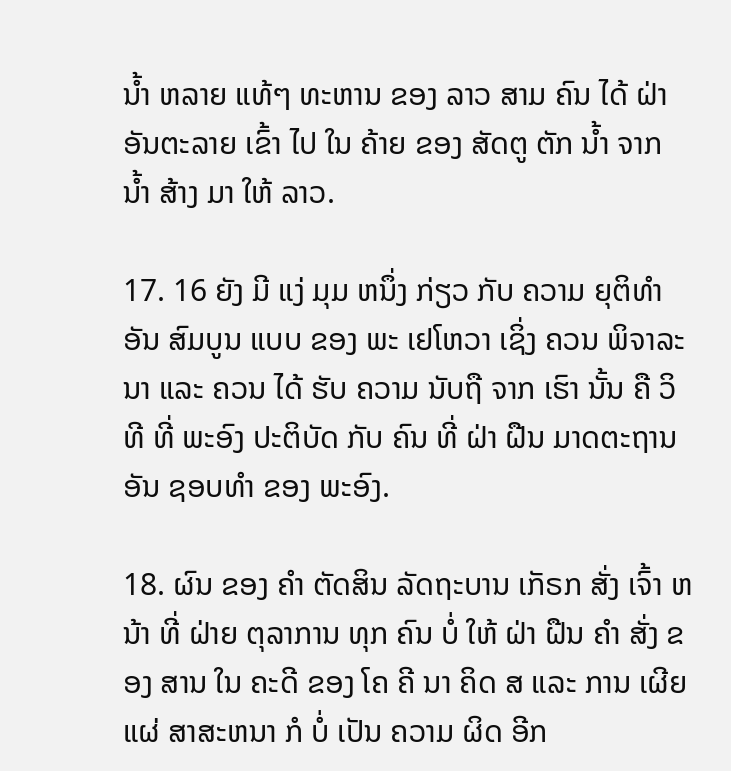ນໍ້າ ຫລາຍ ແທ້ໆ ທະຫານ ຂອງ ລາວ ສາມ ຄົນ ໄດ້ ຝ່າ ອັນຕະລາຍ ເຂົ້າ ໄປ ໃນ ຄ້າຍ ຂອງ ສັດຕູ ຕັກ ນໍ້າ ຈາກ ນໍ້າ ສ້າງ ມາ ໃຫ້ ລາວ.

17. 16 ຍັງ ມີ ແງ່ ມຸມ ຫນຶ່ງ ກ່ຽວ ກັບ ຄວາມ ຍຸຕິທໍາ ອັນ ສົມບູນ ແບບ ຂອງ ພະ ເຢໂຫວາ ເຊິ່ງ ຄວນ ພິຈາລະນາ ແລະ ຄວນ ໄດ້ ຮັບ ຄວາມ ນັບຖື ຈາກ ເຮົາ ນັ້ນ ຄື ວິທີ ທີ່ ພະອົງ ປະຕິບັດ ກັບ ຄົນ ທີ່ ຝ່າ ຝືນ ມາດຕະຖານ ອັນ ຊອບທໍາ ຂອງ ພະອົງ.

18. ຜົນ ຂອງ ຄໍາ ຕັດສິນ ລັດຖະບານ ເກັຣກ ສັ່ງ ເຈົ້າ ຫນ້າ ທີ່ ຝ່າຍ ຕຸລາການ ທຸກ ຄົນ ບໍ່ ໃຫ້ ຝ່າ ຝືນ ຄໍາ ສັ່ງ ຂອງ ສານ ໃນ ຄະດີ ຂອງ ໂຄ ຄີ ນາ ຄິດ ສ ແລະ ການ ເຜີຍ ແຜ່ ສາສະຫນາ ກໍ ບໍ່ ເປັນ ຄວາມ ຜິດ ອີກ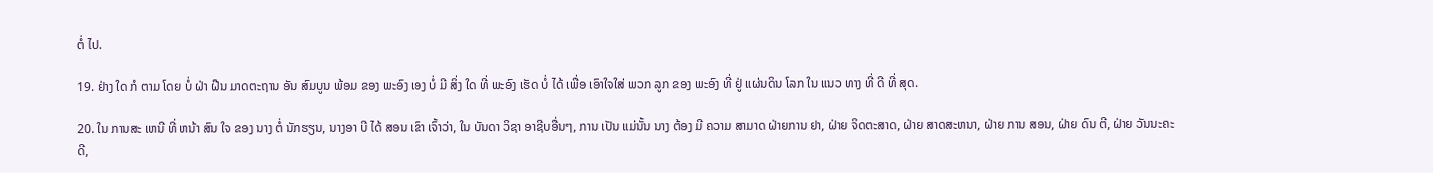ຕໍ່ ໄປ.

19. ຢ່າງ ໃດ ກໍ ຕາມ ໂດຍ ບໍ່ ຝ່າ ຝືນ ມາດຕະຖານ ອັນ ສົມບູນ ພ້ອມ ຂອງ ພະອົງ ເອງ ບໍ່ ມີ ສິ່ງ ໃດ ທີ່ ພະອົງ ເຮັດ ບໍ່ ໄດ້ ເພື່ອ ເອົາໃຈໃສ່ ພວກ ລູກ ຂອງ ພະອົງ ທີ່ ຢູ່ ແຜ່ນດິນ ໂລກ ໃນ ແນວ ທາງ ທີ່ ດີ ທີ່ ສຸດ.

20. ໃນ ການສະ ເຫນີ ທີ່ ຫນ້າ ສົນ ໃຈ ຂອງ ນາງ ຕໍ່ ນັກຮຽນ, ນາງອາ ບີ ໄດ້ ສອນ ເຂົາ ເຈົ້າວ່າ, ໃນ ບັນດາ ວິຊາ ອາຊີບອື່ນໆ, ການ ເປັນ ແມ່ນັ້ນ ນາງ ຕ້ອງ ມີ ຄວາມ ສາມາດ ຝ່າຍການ ຢາ, ຝ່າຍ ຈິດຕະສາດ, ຝ່າຍ ສາດສະຫນາ, ຝ່າຍ ການ ສອນ, ຝ່າຍ ດົນ ຕີ, ຝ່າຍ ວັນນະຄະດີ,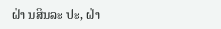ຝ່າ ນສິນລະ ປະ, ຝ່າ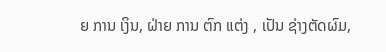ຍ ການ ເງິນ, ຝ່າຍ ການ ຕົກ ແຕ່ງ , ເປັນ ຊ່າງຕັດຜົມ,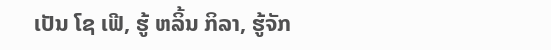ເປັນ ໂຊ ເຟີ, ຮູ້ ຫລິ້ນ ກິລາ, ຮູ້ຈັກ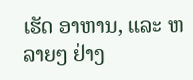ເຮັດ ອາຫານ, ແລະ ຫລາຍໆ ຢ່າງ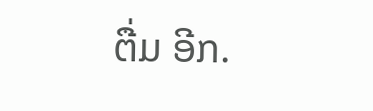ຕື່ມ ອີກ.